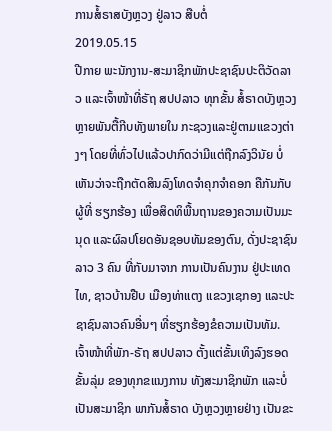ການສໍ້ຣາສບັງຫຼວງ ຢູ່ລາວ ສືບຕໍ່
2019.05.15
ປີກາຍ ພະນັກງານ-ສະມາຊິກພັກປະຊາຊົນປະຕິວັດລາວ ແລະເຈົ້າໜ້າທີ່ຣັຖ ສປປລາວ ທຸກຂັ້ນ ສໍ້ຣາດບັງຫຼວງຫຼາຍພັນຕື້ກີບທັງພາຍໃນ ກະຊວງແລະຢູ່ຕາມແຂວງຕ່າງໆ ໂດຍທີ່ທົ່ວໄປແລ້ວປາກົດວ່າມີແຕ່ຖືກລົງວິນັຍ ບໍ່ເຫັນວ່າຈະຖືກຕັດສິນລົງໂທດຈໍາຄຸກຈໍາຄອກ ຄືກັນກັບ ຜູ້ທີ່ ຮຽກຮ້ອງ ເພື່ອສິດທິພື້ນຖານຂອງຄວາມເປັນມະນຸດ ແລະຜົລປໂຍດອັນຊອບທັມຂອງຕົນ, ດັ່ງປະຊາຊົນລາວ 3 ຄົນ ທີ່ກັບມາຈາກ ການເປັນຄົນງານ ຢູ່ປະເທດໄທ, ຊາວບ້ານຢືບ ເມືອງທ່າແຕງ ແຂວງເຊກອງ ແລະປະຊາຊົນລາວຄົນອື່ນໆ ທີ່ຮຽກຮ້ອງຂໍຄວາມເປັນທັມ.
ເຈົ້າໜ້າທີ່ພັກ-ຣັຖ ສປປລາວ ຕັ້ງແຕ່ຂັ້ນເທິງລົງຮອດຂັ້ນລຸ່ມ ຂອງທຸກຂແນງການ ທັງສະມາຊິກພັກ ແລະບໍ່ເປັນສະມາຊິກ ພາກັນສໍ້ຣາດ ບັງຫຼວງຫຼາຍຢ່າງ ເປັນຂະ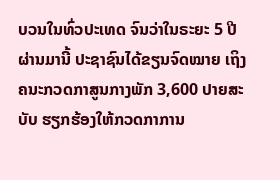ບວນໃນທົ່ວປະເທດ ຈົນວ່າໃນຣະຍະ 5 ປີຜ່ານມານີ້ ປະຊາຊົນໄດ້ຂຽນຈົດໝາຍ ເຖິງຄນະກວດກາສູນກາງພັກ 3,600 ປາຍສະບັບ ຮຽກຮ້ອງໃຫ້ກວດກາການ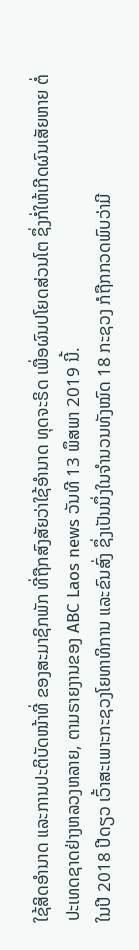ໃຊ້ສິດອໍານາດ ແລະການປະຕິບັດໜ້າທີ່ ຂອງສະມາຊິກພັກ ທີ່ຖືກສົງສັຍວ່າໃຊ້ອໍານາດ ທຸດຈະຣິດ ເພື່ອຜົນປໂຍດສ່ວນໂຕ ຊຶ່ງກໍ່ໃຫ້ເກີດຜົນເສັຍຫາຍ ຕໍ່ປະເທດຊາດຢ່າງຫລວງຫລາຍ, ຕາມຣາຍງານຂອງ ABC Laos news ວັນທີ 13 ພຶສພາ 2019 ນີ້.
ໃນປີ 2018 ປີດຽວ ເວົ້າສະເພາະກະຊວງໂຍທາທິການ ແລະຂົນສົ່ງ ຊຶ່ງເປັນນຶ່ງໃນຈໍານວນທັງໝົດ 18 ກະຊວງ ກໍຖືກກວດພົບວ່າມີ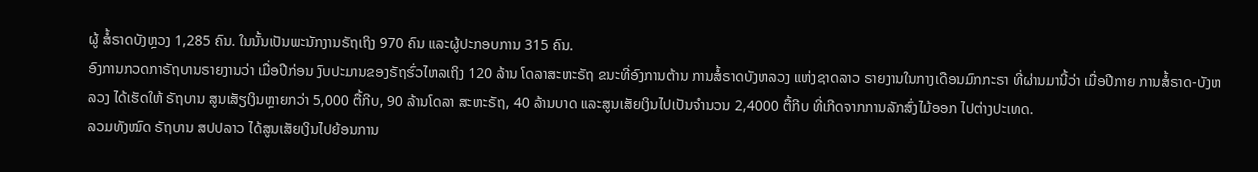ຜູ້ ສໍ້ຣາດບັງຫຼວງ 1,285 ຄົນ. ໃນນັ້ນເປັນພະນັກງານຣັຖເຖິງ 970 ຄົນ ແລະຜູ້ປະກອບການ 315 ຄົນ.
ອົງການກວດກາຣັຖບານຣາຍງານວ່າ ເມື່ອປີກ່ອນ ງົບປະມານຂອງຣັຖຮົ່ວໄຫລເຖິງ 120 ລ້ານ ໂດລາສະຫະຣັຖ ຂນະທີ່ອົງການຕ້ານ ການສໍ້ຣາດບັງຫລວງ ແຫ່ງຊາດລາວ ຣາຍງານໃນກາງເດືອນມົກກະຣາ ທີ່ຜ່ານມານີ້ວ່າ ເມື່ອປີກາຍ ການສໍ້ຣາດ-ບັງຫລວງ ໄດ້ເຮັດໃຫ້ ຣັຖບານ ສູນເສັຽເງິນຫຼາຍກວ່າ 5,000 ຕື້ກີບ, 90 ລ້ານໂດລາ ສະຫະຣັຖ, 40 ລ້ານບາດ ແລະສູນເສັຍເງິນໄປເປັນຈໍານວນ 2,4000 ຕື້ກີບ ທີ່ເກີດຈາກການລັກສົ່ງໄມ້ອອກ ໄປຕ່າງປະເທດ.
ລວມທັງໝົດ ຣັຖບານ ສປປລາວ ໄດ້ສູນເສັຍເງິນໄປຍ້ອນການ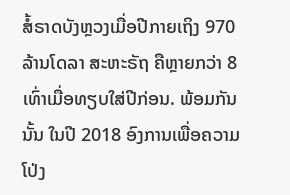ສໍ້ຣາດບັງຫຼວງເມື່ອປີກາຍເຖິງ 970 ລ້ານໂດລາ ສະຫະຣັຖ ຄືຫຼາຍກວ່າ 8 ເທົ່າເມື່ອທຽບໃສ່ປີກ່ອນ. ພ້ອມກັນນັ້ນ ໃນປີ 2018 ອົງການເພື່ອຄວາມໂປ່ງ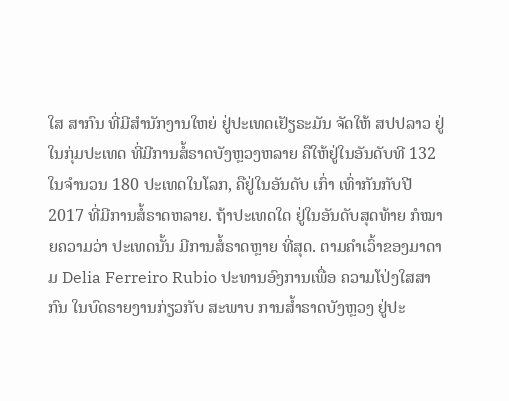ໃສ ສາກົນ ທີ່ມີສໍານັກງານໃຫຍ່ ຢູ່ປະເທດເຢັຽຣະມັນ ຈັດໃຫ້ ສປປລາວ ຢູ່ໃນກຸ່ມປະເທດ ທີ່ມີການສໍ້ຣາດບັງຫຼວງຫລາຍ ຄືໃຫ້ຢູ່ໃນອັນດັບທີ 132 ໃນຈໍານວນ 180 ປະເທດໃນໂລກ, ຄືຢູ່ໃນອັນດັບ ເກົ່າ ເທົ່າກັນກັບປີ 2017 ທີ່ມີການສໍ້ຣາດຫລາຍ. ຖ້າປະເທດໃດ ຢູ່ໃນອັນດັບສຸດທ້າຍ ກໍໝາຍຄວາມວ່າ ປະເທດນັ້ນ ມີການສໍ້ຣາດຫຼາຍ ທີ່ສຸດ. ຕາມຄໍາເວົ້າຂອງມາດາມ Delia Ferreiro Rubio ປະທານອົງການເພື່ອ ຄວາມໂປ່ງໃສສາກົນ ໃນບົດຣາຍງານກ່ຽວກັບ ສະພາບ ການສໍ້າຣາດບັງຫຼວງ ຢູ່ປະ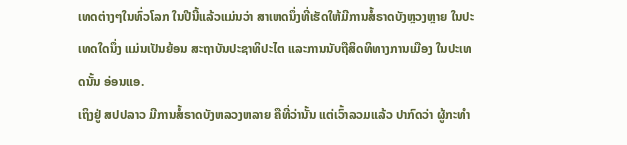ເທດຕ່າງໆໃນທົ່ວໂລກ ໃນປີນີ້ແລ້ວແມ່ນວ່າ ສາເຫດນຶ່ງທີ່ເຮັດໃຫ້ມີການສໍ້ຣາດບັງຫຼວງຫຼາຍ ໃນປະເທດໃດນຶ່ງ ແມ່ນເປັນຍ້ອນ ສະຖາບັນປະຊາທິປະໄຕ ແລະການນັບຖືສິດທິທາງການເມືອງ ໃນປະເທດນັ້ນ ອ່ອນແອ.
ເຖິງຢູ່ ສປປລາວ ມີການສໍ້ຣາດບັງຫລວງຫລາຍ ຄືທີ່ວ່ານັ້ນ ແຕ່ເວົ້າລວມແລ້ວ ປາກົດວ່າ ຜູ້ກະທໍາ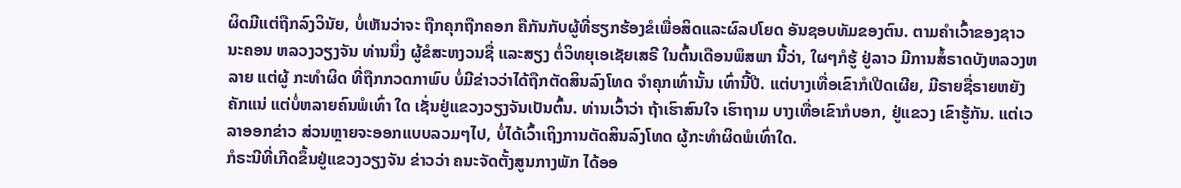ຜິດມີແຕ່ຖືກລົງວິນັຍ, ບໍ່ເຫັນວ່າຈະ ຖືກຄຸກຖືກຄອກ ຄືກັນກັບຜູ້ທີ່ຮຽກຮ້ອງຂໍເພື່ອສິດແລະຜົລປໂຍດ ອັນຊອບທັມຂອງຕົນ. ຕາມຄໍາເວົ້າຂອງຊາວນະຄອນ ຫລວງວຽງຈັນ ທ່ານນຶ່ງ ຜູ້ຂໍສະຫງວນຊື່ ແລະສຽງ ຕໍ່ວິທຍຸເອເຊັຍເສຣີ ໃນຕົ້ນເດືອນພຶສພາ ນີ້ວ່າ, ໃຜໆກໍຮູ້ ຢູ່ລາວ ມີການສໍ້ຣາດບັງຫລວງຫລາຍ ແຕ່ຜູ້ ກະທໍາຜິດ ທີ່ຖືກກວດກາພົບ ບໍ່ມີຂ່າວວ່າໄດ້ຖືກຕັດສິນລົງໂທດ ຈໍາຄຸກເທົ່ານັ້ນ ເທົ່ານີ້ປີ. ແຕ່ບາງເທື່ອເຂົາກໍເປີດເຜີຍ, ມີຣາຍຊື່ຣາຍຫຍັງ ຄັກແນ່ ແຕ່ບໍ່ຫລາຍຄົນພໍເທົ່າ ໃດ ເຊັ່ນຢູ່ແຂວງວຽງຈັນເປັນຕົ້ນ. ທ່ານເວົ້າວ່າ ຖ້າເຮົາສົນໃຈ ເຮົາຖາມ ບາງເທື່ອເຂົາກໍບອກ, ຢູ່ແຂວງ ເຂົາຮູ້ກັນ. ແຕ່ເວລາອອກຂ່າວ ສ່ວນຫຼາຍຈະອອກແບບລວມໆໄປ, ບໍ່ໄດ້ເວົ້າເຖິງການຕັດສິນລົງໂທດ ຜູ້ກະທໍາຜິດພໍເທົ່າໃດ.
ກໍຣະນີທີ່ເກີດຂຶ້ນຢູ່ແຂວງວຽງຈັນ ຂ່າວວ່າ ຄນະຈັດຕັ້ງສູນກາງພັກ ໄດ້ອອ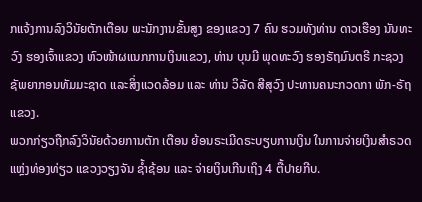ກແຈ້ງການລົງວິນັຍຕັກເຕືອນ ພະນັກງານຂັ້ນສູງ ຂອງແຂວງ 7 ຄົນ ຮວມທັງທ່ານ ດາວເຮືອງ ນັນທະວົງ ຮອງເຈົ້າແຂວງ ຫົວໜ້າຜແນກການເງິນແຂວງ, ທ່ານ ບຸນມີ ພຸດທະວົງ ຮອງຣັຖມົນຕຣີ ກະຊວງ ຊັພຍາກອນທັມມະຊາດ ແລະສິ່ງແວດລ້ອມ ແລະ ທ່ານ ວິລັດ ສີສຸວົງ ປະທານຄນະກວດກາ ພັກ-ຣັຖແຂວງ.
ພວກກ່ຽວຖືກລົງວິນັຍດ້ວຍການຕັກ ເຕືອນ ຍ້ອນຣະເມີດຣະບຽບການເງິນ ໃນການຈ່າຍເງິນສຳຣວດແຫຼ່ງທ່ອງທ່ຽວ ແຂວງວຽງຈັນ ຊໍ້າຊ້ອນ ແລະ ຈ່າຍເງິນເກີນເຖິງ 4 ຕື້ປາຍກີບ.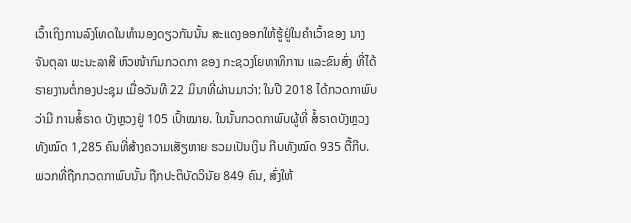ເວົ້າເຖິງການລົງໂທດໃນທໍານອງດຽວກັນນັ້ນ ສະແດງອອກໃຫ້ຮູ້ຢູ່ໃນຄໍາເວົ້າຂອງ ນາງ ຈັນຕຸລາ ພະນະລາສີ ຫົວໜ້າກົມກວດກາ ຂອງ ກະຊວງໂຍທາທິການ ແລະຂົນສົ່ງ ທີ່ໄດ້ຣາຍງານຕໍ່ກອງປະຊຸມ ເມື່ອວັນທີ 22 ມິນາທີ່ຜ່ານມາວ່າ: ໃນປີ 2018 ໄດ້ກວດກາພົບວ່າມີ ການສໍ້ຣາດ ບັງຫຼວງຢູ່ 105 ເປົ້າໝາຍ. ໃນນັ້ນກວດກາພົບຜູ້ທີ່ ສໍ້ຣາດບັງຫຼວງທັງໝົດ 1,285 ຄົນທີ່ສ້າງຄວາມເສັຽຫາຍ ຮວມເປັນເງິນ ກີບທັງໝົດ 935 ຕື້ກີບ. ພວກທີ່ຖືກກວດກາພົບນັ້ນ ຖືກປະຕິບັດວິນັຍ 849 ຄົນ, ສົ່ງໃຫ້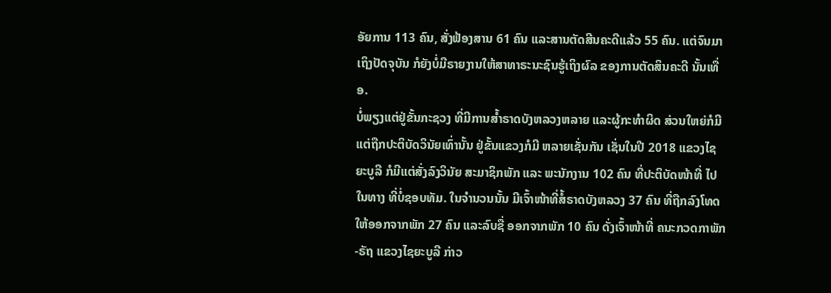ອັຍການ 113 ຄົນ, ສັ່ງຟ້ອງສານ 61 ຄົນ ແລະສານຕັດສີນຄະດີແລ້ວ 55 ຄົນ. ແຕ່ຈົນມາເຖິງປັດຈຸບັນ ກໍຍັງບໍ່ມີຣາຍງານໃຫ້ສາທາຣະນະຊົນຮູ້ເຖິງຜົລ ຂອງການຕັດສິນຄະດີ ນັ້ນເທື່ອ.
ບໍ່ພຽງແຕ່ຢູ່ຂັ້ນກະຊວງ ທີ່ມີການສໍ້າຣາດບັງຫລວງຫລາຍ ແລະຜູ້ກະທໍາຜິດ ສ່ວນໃຫຍ່ກໍມີແຕ່ຖືກປະຕິບັດວິນັຍເທົ່ານັ້ນ ຢູ່ຂັ້ນແຂວງກໍມີ ຫລາຍເຊັ່ນກັນ ເຊັ່ນໃນປີ 2018 ແຂວງໄຊຍະບູລີ ກໍມີແຕ່ສັ່ງລົງວິນັຍ ສະມາຊິກພັກ ແລະ ພະນັກງານ 102 ຄົນ ທີ່ປະຕິບັດໜ້າທີ່ ໄປໃນທາງ ທີ່ບໍ່ຊອບທັມ. ໃນຈໍານວນນັ້ນ ມີເຈົ້າໜ້າທີ່ສໍ້ຣາດບັງຫລວງ 37 ຄົນ ທີ່ຖືກລົງໂທດ ໃຫ້ອອກຈາກພັກ 27 ຄົນ ແລະລົບຊື່ ອອກຈາກພັກ 10 ຄົນ ດັ່ງເຈົ້າໜ້າທີ່ ຄນະກວດກາພັກ-ຣັຖ ແຂວງໄຊຍະບູລີ ກ່າວ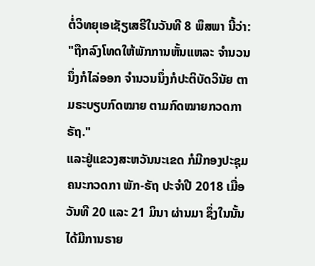ຕໍ່ວິທຍຸເອເຊັຽເສຣີໃນວັນທີ 8 ພຶສພາ ນີ້ວ່າ:
"ຖືກລົງໂທດໃຫ້ພັກການຫັ້ນແຫລະ ຈໍານວນນຶ່ງກໍໄລ່ອອກ ຈໍານວນນຶ່ງກໍປະຕິບັດວິນັຍ ຕາມຣະບຽບກົດໝາຍ ຕາມກົດໝາຍກວດກາຣັຖ."
ແລະຢູ່ແຂວງສະຫວັນນະເຂດ ກໍມີກອງປະຊຸມຄນະກວດກາ ພັກ-ຣັຖ ປະຈຳປີ 2018 ເມື່ອວັນທີ 20 ແລະ 21 ມິນາ ຜ່ານມາ ຊຶ່ງໃນນັ້ນ ໄດ້ມີການຣາຍ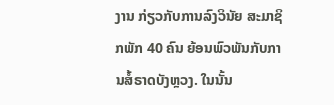ງານ ກ່ຽວກັບການລົງວິນັຍ ສະມາຊິກພັກ 40 ຄົນ ຍ້ອນພົວພັນກັບການສໍ້ຣາດບັງຫຼວງ. ໃນນັ້ນ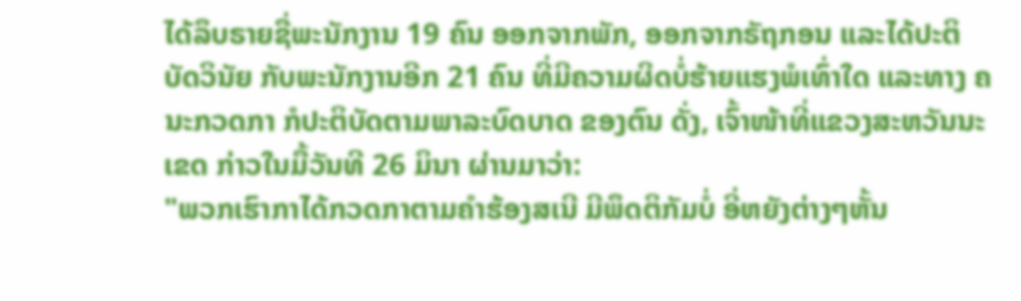ໄດ້ລຶບຣາຍຊື່ພະນັກງານ 19 ຄົນ ອອກຈາກພັກ, ອອກຈາກຣັຖກອນ ແລະໄດ້ປະຕິບັດວິນັຍ ກັບພະນັກງານອີກ 21 ຄົນ ທີ່ມີຄວາມຜິດບໍ່ຮ້າຍແຮງພໍເທົ່າໃດ ແລະທາງ ຄນະກວດກາ ກໍປະຕິບັດຕາມພາລະບົດບາດ ຂອງຕົນ ດັ່ງ, ເຈົ້າໜ້າທີ່ແຂວງສະຫວັນນະເຂດ ກ່າວໃນມື້ວັນທີ 26 ມິນາ ຜ່ານມາວ່າ:
"ພວກເຮົາກາໄດ້ກວດກາຕາມຄຳຮ້ອງສເນີ ມີພຶດຕິກັມບໍ່ ອີ່ຫຍັງຕ່າງໆຫັ້ນ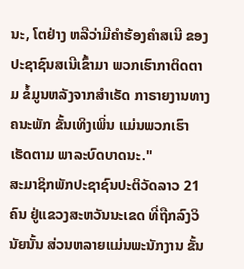ນະ, ໂຕຢ່າງ ຫລືວ່າມີຄຳຮ້ອງຄຳສເນີ ຂອງປະຊາຊົນສເນີເຂົ້າມາ ພວກເຮົາກາຕິດຕາມ ຂໍ້ມູນຫລັງຈາກສຳເຣັດ ກາຣາຍງານທາງຄນະພັກ ຂັ້ນເທິງເພິ່ນ ແມ່ນພວກເຮົາເຮັດຕາມ ພາລະບົດບາດນະ."
ສະມາຊິກພັກປະຊາຊົນປະຕິວັດລາວ 21 ຄົນ ຢູ່ແຂວງສະຫວັນນະເຂດ ທີ່ຖືກລົງວິນັຍນັ້ນ ສ່ວນຫລາຍແມ່ນພະນັກງານ ຂັ້ນ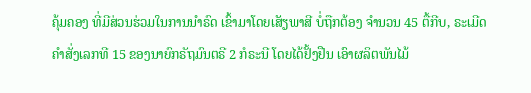ຄຸ້ມຄອງ ທີ່ມີສ່ວນຮ່ວມໃນການນໍາຣົດ ເຂົ້າມາໂດຍເສັຽພາສີ ບໍ່ຖືກຕ້ອງ ຈໍານວນ 45 ຕື້ກີບ, ຣະເມີດຄຳສັ່ງເລກທີ 15 ຂອງນາຍົກຣັຖມົນຕຣີ 2 ກໍຣະນີ ໂດຍໄດ້ຢັ້ງຢືນ ເອົາຜລິຕພັນໄມ້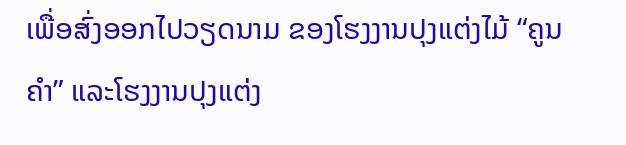ເພື່ອສົ່ງອອກໄປວຽດນາມ ຂອງໂຮງງານປຸງແຕ່ງໄມ້ “ຄູນຄຳ” ແລະໂຮງງານປຸງແຕ່ງ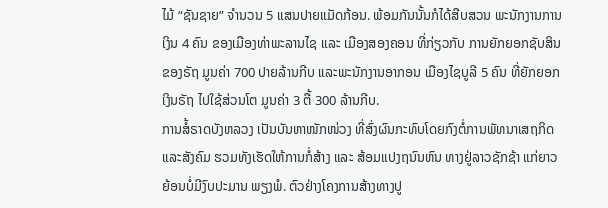ໄມ້ “ຊັນຊາຍ” ຈຳນວນ 5 ແສນປາຍແມັດກ້ອນ. ພ້ອມກັນນັ້ນກໍໄດ້ສືບສວນ ພະນັກງານການເງິນ 4 ຄົນ ຂອງເມືອງທ່າພະລານໄຊ ແລະ ເມືອງສອງຄອນ ທີ່ກ່ຽວກັບ ການຍັກຍອກຊັບສິນຂອງຣັຖ ມູນຄ່າ 700 ປາຍລ້ານກີບ ແລະພະນັກງານອາກອນ ເມືອງໄຊບູລີ 5 ຄົນ ທີ່ຍັກຍອກເງິນຣັຖ ໄປໃຊ້ສ່ວນໂຕ ມູນຄ່າ 3 ຕື້ 300 ລ້ານກີບ.
ການສໍ້ຣາດບັງຫລວງ ເປັນບັນຫາໜັກໜ່ວງ ທີ່ສົ່ງຜົນກະທົບໂດຍກົງຕໍ່ການພັທນາເສຖກິດ ແລະສັງຄົມ ຮວມທັງເຮັດໃຫ້ການກໍ່ສ້າງ ແລະ ສ້ອມແປງຖນົນຫົນ ທາງຢູ່ລາວຊັກຊ້າ ແກ່ຍາວ ຍ້ອນບໍ່ມີງົບປະມານ ພຽງພໍ. ຕົວຢ່າງໂຄງການສ້າງທາງປູ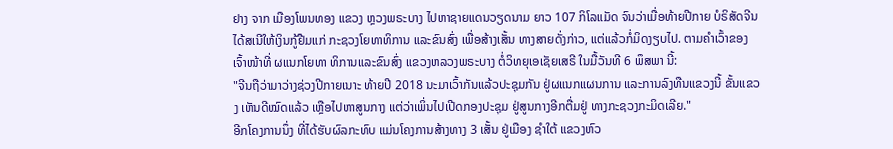ຢາງ ຈາກ ເມືອງໂພນທອງ ແຂວງ ຫຼວງພຣະບາງ ໄປຫາຊາຍແດນວຽດນາມ ຍາວ 107 ກິໂລແມັດ ຈົນວ່າເມື່ອທ້າຍປີກາຍ ບໍຣິສັດຈີນ ໄດ້ສເນີໃຫ້ເງິນກູ້ຢືມແກ່ ກະຊວງໂຍທາທິການ ແລະຂົນສົ່ງ ເພື່ອສ້າງເສັ້ນ ທາງສາຍດັ່ງກ່າວ, ແຕ່ແລ້ວກໍ່ມິດງຽບໄປ. ຕາມຄຳເວົ້າຂອງ ເຈົ້າໜ້າທີ່ ຜແນກໂຍທາ ທິການແລະຂົນສົ່ງ ແຂວງຫລວງພຣະບາງ ຕໍ່ວິທຍຸເອເຊັຍເສຣີ ໃນມື້ວັນທີ 6 ພຶສພາ ນີ້:
"ຈີນຖືວ່າມາວ່າງຊ່ວງປີກາຍເນາະ ທ້າຍປີ 2018 ນະມາເວົ້າກັນແລ້ວປະຊຸມກັນ ຢູ່ຜແນກແຜນການ ແລະການລົງທືນແຂວງນີ້ ຂັ້ນແຂວງ ເຫັນດີໝົດແລ້ວ ເຫຼືອໄປຫາສູນກາງ ແຕ່ວ່າເພິ່ນໄປເປີດກອງປະຊຸມ ຢູ່ສູນກາງອີກຕື່ມຢູ່ ທາງກະຊວງກະມິດເລີຍ."
ອີກໂຄງການນຶ່ງ ທີ່ໄດ້ຮັບຜົລກະທົບ ແມ່ນໂຄງການສ້າງທາງ 3 ເສັ້ນ ຢູ່ເມືອງ ຊໍາໃຕ້ ແຂວງຫົວ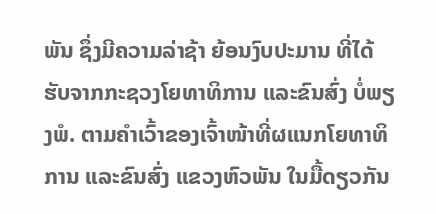ພັນ ຊຶ່ງມີຄວາມລ່າຊ້າ ຍ້ອນງົບປະມານ ທີ່ໄດ້ຮັບຈາກກະຊວງໂຍທາທິການ ແລະຂົນສົ່ງ ບໍ່ພຽງພໍ. ຕາມຄຳເວົ້າຂອງເຈົ້າໜ້າທີ່ຜແນກໂຍທາທິການ ແລະຂົນສົ່ງ ແຂວງຫົວພັນ ໃນມື້ດຽວກັນ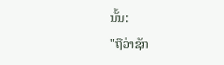ນັ້ນ:
"ຖືວ່າຊັກ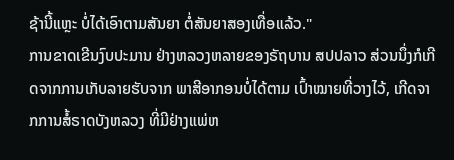ຊ້ານີ້ແຫຼະ ບໍ່ໄດ້ເອົາຕາມສັນຍາ ຕໍ່ສັນຍາສອງເທື່ອແລ້ວ."
ການຂາດເຂີນງົບປະມານ ຢ່າງຫລວງຫລາຍຂອງຣັຖບານ ສປປລາວ ສ່ວນນຶ່ງກໍເກີດຈາກການເກັບລາຍຮັບຈາກ ພາສີອາກອນບໍ່ໄດ້ຕາມ ເປົ້າໝາຍທີ່ວາງໄວ້, ເກີດຈາກການສໍ້ຣາດບັງຫລວງ ທີ່ມີຢ່າງແພ່ຫ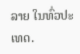ລາຍ ໃນທົ່ວປະເທດ.